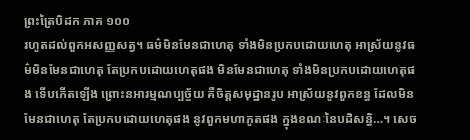ព្រះត្រៃបិដក ភាគ ១០០
រហូតដល់ពួកអសញ្ញសត្វ។ ធម៌មិនមែនជាហេតុ ទាំងមិនប្រកបដោយហេតុ អាស្រ័យនូវធម៌មិនមែនជាហេតុ តែប្រកបដោយហេតុផង មិនមែនជាហេតុ ទាំងមិនប្រកបដោយហេតុផង ទើបកើតឡើង ព្រោះនអារម្មណប្បច្ច័យ គឺចិត្តសមុដ្ឋានរូប អាស្រ័យនូវពួកខន្ធ ដែលមិនមែនជាហេតុ តែប្រកបដោយហេតុផង នូវពួកមហាភូតផង ក្នុងខណៈនៃបដិសន្ធិ…។ សេច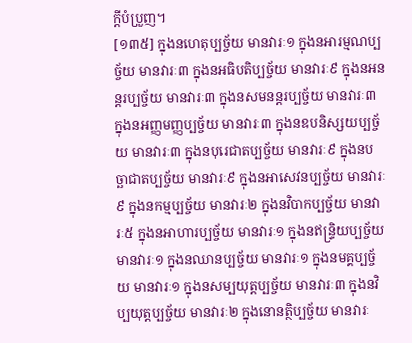ក្តីបំប្រួញ។
[១៣៥] ក្នុងនហេតុប្បច្ច័យ មានវារៈ១ ក្នុងនអារម្មណប្បច្ច័យ មានវារៈ៣ ក្នុងនអធិបតិប្បច្ច័យ មានវារៈ៩ ក្នុងនអនន្តរប្បច្ច័យ មានវារៈ៣ ក្នុងនសមនន្តរប្បច្ច័យ មានវារៈ៣ ក្នុងនអញ្ញមញ្ញប្បច្ច័យ មានវារៈ៣ ក្នុងនឧបនិស្សយប្បច្ច័យ មានវារៈ៣ ក្នុងនបុរេជាតប្បច្ច័យ មានវារៈ៩ ក្នុងនបច្ឆាជាតប្បច្ច័យ មានវារៈ៩ ក្នុងនអាសេវនប្បច្ច័យ មានវារៈ៩ ក្នុងនកម្មប្បច្ច័យ មានវារៈ២ ក្នុងនវិបាកប្បច្ច័យ មានវារៈ៥ ក្នុងនអាហារប្បច្ច័យ មានវារៈ១ ក្នុងនឥន្រ្ទិយប្បច្ច័យ មានវារៈ១ ក្នុងនឈានប្បច្ច័យ មានវារៈ១ ក្នុងនមគ្គប្បច្ច័យ មានវារៈ១ ក្នុងនសម្បយុត្តប្បច្ច័យ មានវារៈ៣ ក្នុងនវិប្បយុត្តប្បច្ច័យ មានវារៈ២ ក្នុងនោនត្ថិប្បច្ច័យ មានវារៈ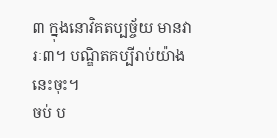៣ ក្នុងនោវិគតប្បច្ច័យ មានវារៈ៣។ បណ្ឌិតគប្បីរាប់យ៉ាងនេះចុះ។
ចប់ ប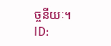ច្ចនីយៈ។
ID: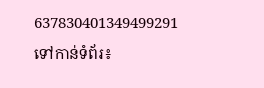637830401349499291
ទៅកាន់ទំព័រ៖